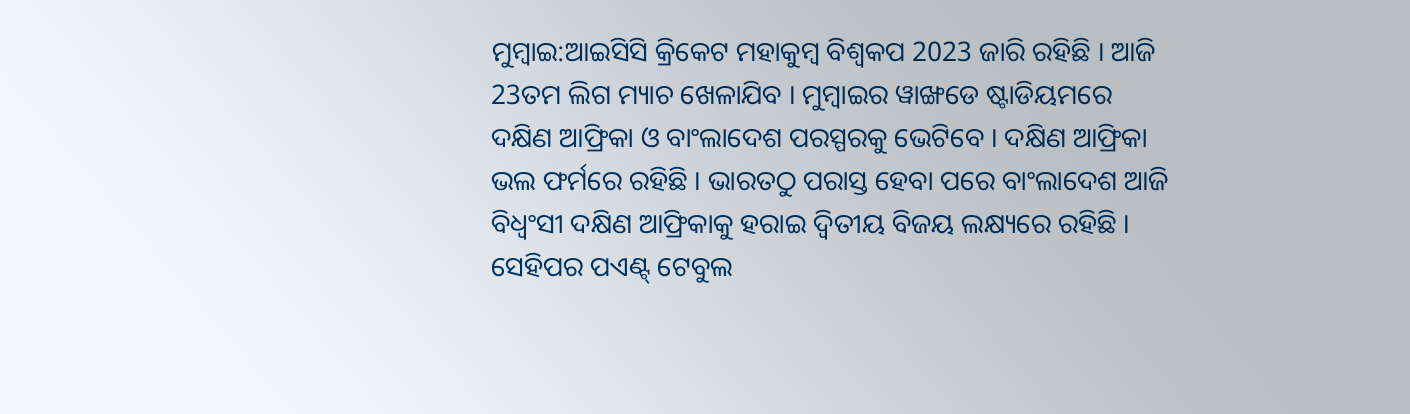ମୁମ୍ବାଇ:ଆଇସିସି କ୍ରିକେଟ ମହାକୁମ୍ବ ବିଶ୍ବକପ 2023 ଜାରି ରହିଛି । ଆଜି 23ତମ ଲିଗ ମ୍ୟାଚ ଖେଳାଯିବ । ମୁମ୍ବାଇର ୱାଙ୍ଖଡେ ଷ୍ଟାଡିୟମରେ ଦକ୍ଷିଣ ଆଫ୍ରିକା ଓ ବାଂଲାଦେଶ ପରସ୍ପରକୁ ଭେଟିବେ । ଦକ୍ଷିଣ ଆଫ୍ରିକା ଭଲ ଫର୍ମରେ ରହିଛି । ଭାରତଠୁ ପରାସ୍ତ ହେବା ପରେ ବାଂଲାଦେଶ ଆଜି ବିଧ୍ବଂସୀ ଦକ୍ଷିଣ ଆଫ୍ରିକାକୁ ହରାଇ ଦ୍ବିତୀୟ ବିଜୟ ଲକ୍ଷ୍ୟରେ ରହିଛି । ସେହିପର ପଏଣ୍ଟ୍ ଟେବୁଲ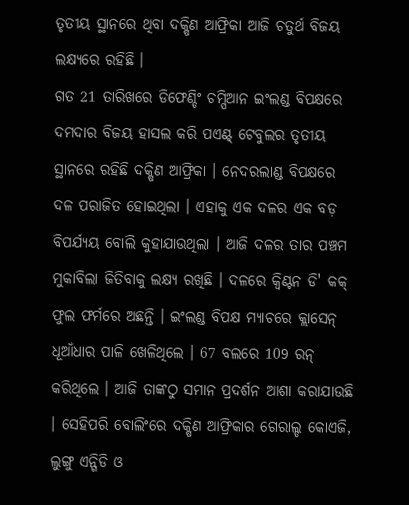ତୃତୀୟ ସ୍ଥାନରେ ଥିବା ଦକ୍ଷିଣ ଆଫ୍ରିକା ଆଜି ଚତୁର୍ଥ ବିଜୟ ଲକ୍ଷ୍ୟରେ ରହିଛି ।
ଗତ 21 ତାରିଖରେ ଡିଫେଣ୍ଡିଂ ଚମ୍ପିଆନ ଇଂଲଣ୍ଡ ବିପକ୍ଷରେ ଦମଦାର ବିଜୟ ହାସଲ କରି ପଏଣ୍ଟ୍ ଟେବୁଲର ତୃତୀୟ ସ୍ଥାନରେ ରହିଛି ଦକ୍ଷିଣ ଆଫ୍ରିକା । ନେଦରଲାଣ୍ଡ ବିପକ୍ଷରେ ଦଳ ପରାଜିତ ହୋଇଥିଲା । ଏହାକୁ ଏକ ଦଳର ଏକ ବଡ଼ ବିପର୍ଯ୍ୟୟ ବୋଲି କୁହାଯାଉଥିଲା । ଆଜି ଦଳର ତାର ପଞ୍ଚମ ମୁକାବିଲା ଜିତିବାକୁ ଲକ୍ଷ୍ୟ ରଖିଛି । ଦଳରେ କ୍ବିଣ୍ଟନ ଡି' କକ୍ ଫୁଲ ଫର୍ମରେ ଅଛନ୍ତି । ଇଂଲଣ୍ଡ ବିପକ୍ଷ ମ୍ୟାଚରେ କ୍ଲାସେନ୍ ଧୂଆଁଧାର ପାଳି ଖେଳିଥିଲେ । 67 ବଲରେ 109 ରନ୍ କରିଥିଲେ । ଆଜି ତାଙ୍କଠୁ ସମାନ ପ୍ରଦର୍ଶନ ଆଶା କରାଯାଉଛି । ସେହିପରି ବୋଲିଂରେ ଦକ୍ଷିଣ ଆଫ୍ରିକାର ଗେରାଲ୍ଡ କୋଏଜି, ଲୁଙ୍ଗୁ ଏନ୍ଗିଡି ଓ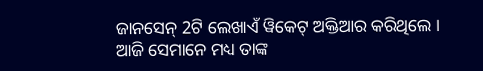ଜାନସେନ୍ 2ଟି ଲେଖାଏଁ ୱିକେଟ୍ ଅକ୍ତିଆର କରିଥିଲେ । ଆଜି ସେମାନେ ମଧ୍ୟ ତାଙ୍କ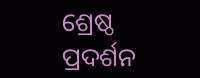ଶ୍ରେଷ୍ଠ ପ୍ରଦର୍ଶନ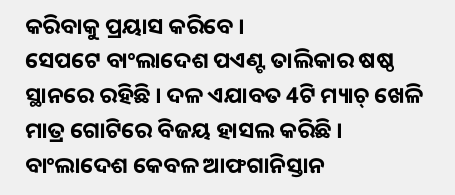କରିବାକୁ ପ୍ରୟାସ କରିବେ ।
ସେପଟେ ବାଂଲାଦେଶ ପଏଣ୍ଟ ତାଲିକାର ଷଷ୍ଠ ସ୍ଥାନରେ ରହିଛି । ଦଳ ଏଯାବତ 4ଟି ମ୍ୟାଚ୍ ଖେଳି ମାତ୍ର ଗୋଟିରେ ବିଜୟ ହାସଲ କରିଛି । ବାଂଲାଦେଶ କେବଳ ଆଫଗାନିସ୍ତାନ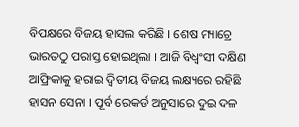ବିପକ୍ଷରେ ବିଜୟ ହାସଲ କରିଛି । ଶେଷ ମ୍ୟାଚ୍ରେ ଭାରତଠୁ ପରାସ୍ତ ହୋଇଥିଲା । ଆଜି ବିଧ୍ବଂସୀ ଦକ୍ଷିଣ ଆଫ୍ରିକାକୁ ହରାଇ ଦ୍ବିତୀୟ ବିଜୟ ଲକ୍ଷ୍ୟରେ ରହିଛି ହାସନ ସେନା । ପୂର୍ବ ରେକର୍ଡ ଅନୁସାରେ ଦୁଇ ଦଳ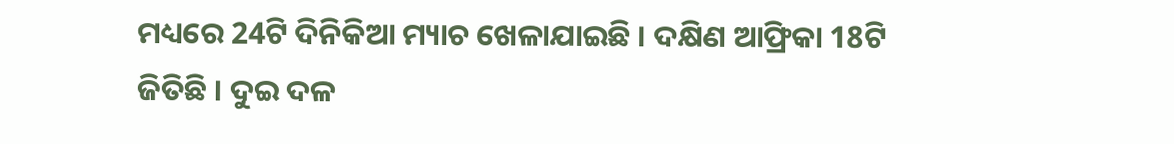ମଧ୍ୟରେ 24ଟି ଦିନିକିଆ ମ୍ୟାଚ ଖେଳାଯାଇଛି । ଦକ୍ଷିଣ ଆଫ୍ରିକା 18ଟି ଜିତିଛି । ଦୁଇ ଦଳ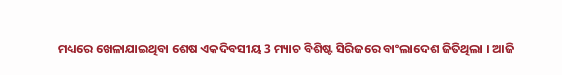ମଧ୍ୟରେ ଖେଳାଯାଇଥିବା ଶେଷ ଏକଦିବସୀୟ 3 ମ୍ୟାଚ ବିଶିଷ୍ଟ ସିରିଜରେ ବାଂଲାଦେଶ ଜିତିଥିଲା । ଆଜି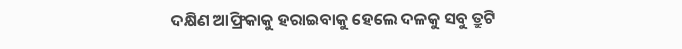ଦକ୍ଷିଣ ଆଫ୍ରିକାକୁ ହରାଇବାକୁ ହେଲେ ଦଳକୁ ସବୁ ତ୍ରୁଟି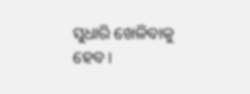ସୁଧାରି ଖେଳିବାକୁ ହେବ ।